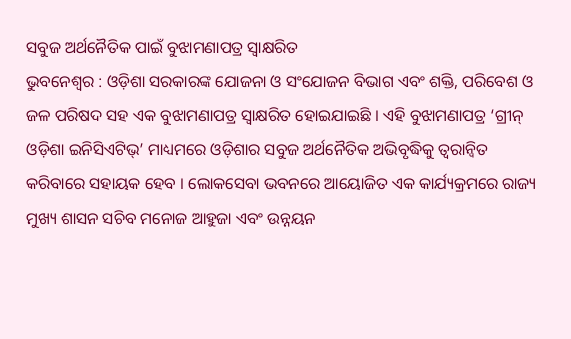ସବୁଜ ଅର୍ଥନୈତିକ ପାଇଁ ବୁଝାମଣାପତ୍ର ସ୍ୱାକ୍ଷରିତ
ଭୁବନେଶ୍ୱର : ଓଡ଼ିଶା ସରକାରଙ୍କ ଯୋଜନା ଓ ସଂଯୋଜନ ବିଭାଗ ଏବଂ ଶକ୍ତି, ପରିବେଶ ଓ ଜଳ ପରିଷଦ ସହ ଏକ ବୁଝାମଣାପତ୍ର ସ୍ୱାକ୍ଷରିତ ହୋଇଯାଇଛି । ଏହି ବୁଝାମଣାପତ୍ର ‘ଗ୍ରୀନ୍ ଓଡ଼ିଶା ଇନିସିଏଟିଭ୍’ ମାଧ୍ୟମରେ ଓଡ଼ିଶାର ସବୁଜ ଅର୍ଥନୈତିକ ଅଭିବୃଦ୍ଧିକୁ ତ୍ୱରାନ୍ୱିତ କରିବାରେ ସହାୟକ ହେବ । ଲୋକସେବା ଭବନରେ ଆୟୋଜିତ ଏକ କାର୍ଯ୍ୟକ୍ରମରେ ରାଜ୍ୟ ମୁଖ୍ୟ ଶାସନ ସଚିବ ମନୋଜ ଆହୁଜା ଏବଂ ଉନ୍ନୟନ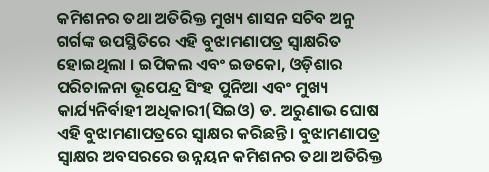କମିଶନର ତଥା ଅତିରିକ୍ତ ମୁଖ୍ୟ ଶାସନ ସଚିବ ଅନୁ ଗର୍ଗଙ୍କ ଉପସ୍ଥିତିରେ ଏହି ବୁଝାମଣାପତ୍ର ସ୍ୱାକ୍ଷରିତ ହୋଇଥିଲା । ଇପିକଲ ଏବଂ ଇଡକୋ, ଓଡ଼ିଶାର ପରିଚାଳନା ଭୂପେନ୍ଦ୍ର ସିଂହ ପୁନିଆ ଏବଂ ମୁଖ୍ୟ କାର୍ଯ୍ୟନିର୍ବାହୀ ଅଧିକାରୀ(ସିଇଓ) ଡ. ଅରୁଣାଭ ଘୋଷ ଏହି ବୁଝାମଣାପତ୍ରରେ ସ୍ୱାକ୍ଷର କରିଛନ୍ତି । ବୁଝାମଣାପତ୍ର ସ୍ୱାକ୍ଷର ଅବସରରେ ଉନ୍ନୟନ କମିଶନର ତଥା ଅତିରିକ୍ତ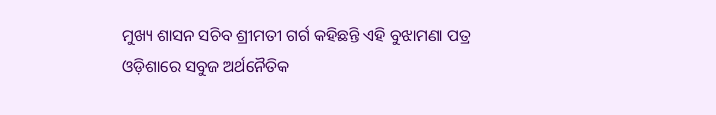ମୁଖ୍ୟ ଶାସନ ସଚିବ ଶ୍ରୀମତୀ ଗର୍ଗ କହିଛନ୍ତି ଏହି ବୁଝାମଣା ପତ୍ର ଓଡ଼ିଶାରେ ସବୁଜ ଅର୍ଥନୈତିକ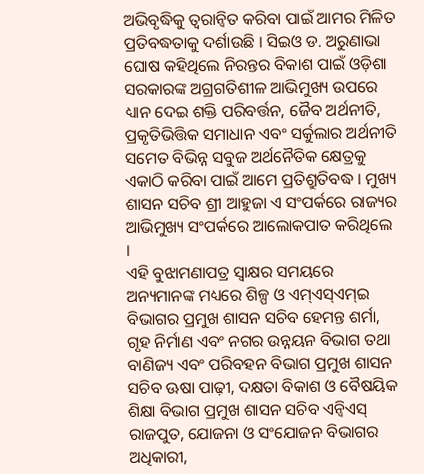ଅଭିବୃଦ୍ଧିକୁ ତ୍ୱରାନ୍ୱିତ କରିବା ପାଇଁ ଆମର ମିଳିତ ପ୍ରତିବଦ୍ଧତାକୁ ଦର୍ଶାଉଛି । ସିଇଓ ଡ. ଅରୁଣାଭା ଘୋଷ କହିଥିଲେ ନିରନ୍ତର ବିକାଶ ପାଇଁ ଓଡ଼ିଶା ସରକାରଙ୍କ ଅଗ୍ରଗତିଶୀଳ ଆଭିମୁଖ୍ୟ ଉପରେ ଧ୍ୟାନ ଦେଇ ଶକ୍ତି ପରିବର୍ତ୍ତନ, ଜୈବ ଅର୍ଥନୀତି, ପ୍ରକୃତିଭିତ୍ତିକ ସମାଧାନ ଏବଂ ସର୍କୁଲାର ଅର୍ଥନୀତି ସମେତ ବିଭିନ୍ନ ସବୁଜ ଅର୍ଥନୈତିକ କ୍ଷେତ୍ରକୁ ଏକାଠି କରିବା ପାଇଁ ଆମେ ପ୍ରତିଶ୍ରୁତିବଦ୍ଧ । ମୁଖ୍ୟ ଶାସନ ସଚିବ ଶ୍ରୀ ଆହୁଜା ଏ ସଂପର୍କରେ ରାଜ୍ୟର ଆଭିମୁଖ୍ୟ ସଂପର୍କରେ ଆଲୋକପାତ କରିଥିଲେ ।
ଏହି ବୁଝାମଣାପତ୍ର ସ୍ୱାକ୍ଷର ସମୟରେ ଅନ୍ୟମାନଙ୍କ ମଧ୍ୟରେ ଶିଳ୍ପ ଓ ଏମ୍ଏସ୍ଏମ୍ଇ ବିଭାଗର ପ୍ରମୁଖ ଶାସନ ସଚିବ ହେମନ୍ତ ଶର୍ମା, ଗୃହ ନିର୍ମାଣ ଏବଂ ନଗର ଉନ୍ନୟନ ବିଭାଗ ତଥା ବାଣିଜ୍ୟ ଏବଂ ପରିବହନ ବିଭାଗ ପ୍ରମୁଖ ଶାସନ ସଚିବ ଊଷା ପାଢ଼ୀ, ଦକ୍ଷତା ବିକାଶ ଓ ବୈଷୟିକ ଶିକ୍ଷା ବିଭାଗ ପ୍ରମୁଖ ଶାସନ ସଚିବ ଏନ୍ବିଏସ୍ ରାଜପୁତ, ଯୋଜନା ଓ ସଂଯୋଜନ ବିଭାଗର ଅଧିକାରୀ,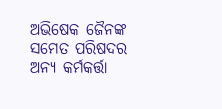ଅଭିଷେକ ଜୈନଙ୍କ ସମେତ ପରିଷଦର ଅନ୍ୟ କର୍ମକର୍ତ୍ତା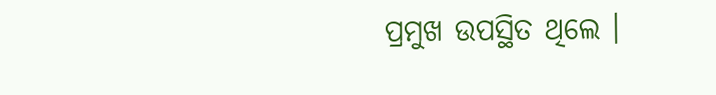ପ୍ରମୁଖ ଉପସ୍ଥିତ ଥିଲେ ।